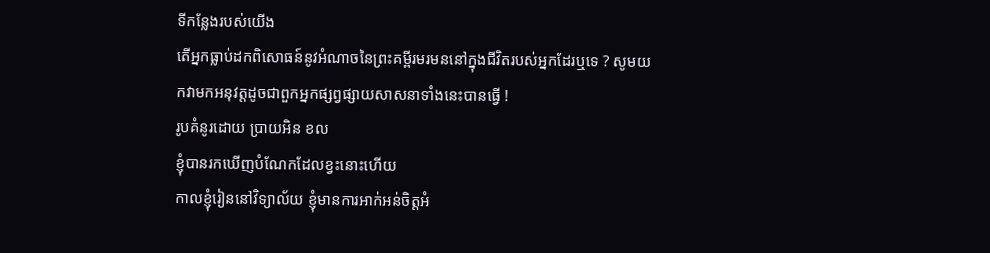ទីកន្លែងរបស់យើង
តើអ្នកធ្លាប់ដកពិសោធន៍នូវអំណាចនៃព្រះគម្ពីរមរមននៅក្នុងជីវិតរបស់អ្នកដែរឬទេ ? សូមយកវាមកអនុវត្តដូចជាពួកអ្នកផ្សព្វផ្សាយសាសនាទាំងនេះបានធ្វើ !
រូបគំនូរដោយ ប្រាយអិន ខល
ខ្ញុំបានរកឃើញបំណែកដែលខ្វះនោះហើយ
កាលខ្ញុំរៀននៅវិទ្យាល័យ ខ្ញុំមានការអាក់អន់ចិត្តអំ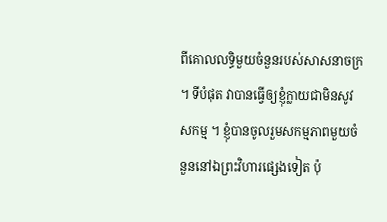ពីគោលលទ្ធិមួយចំនួនរបស់សាសនាចក្រ ។ ទីបំផុត វាបានធ្វើឲ្យខ្ញុំក្លាយជាមិនសូវសកម្ម ។ ខ្ញុំបានចូលរួមសកម្មភាពមួយចំនួននៅឯព្រះវិហារផ្សេងទៀត ប៉ុ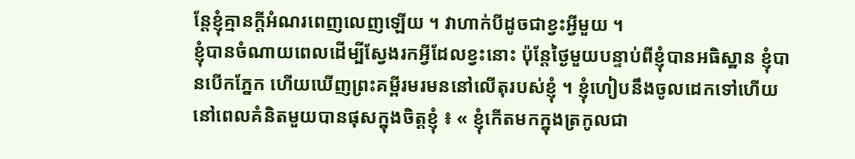ន្តែខ្ញុំគ្មានក្តីអំណរពេញលេញឡើយ ។ វាហាក់បីដូចជាខ្វះអ្វីមួយ ។
ខ្ញុំបានចំណាយពេលដើម្បីស្វែងរកអ្វីដែលខ្វះនោះ ប៉ុន្តែថ្ងៃមួយបន្ទាប់ពីខ្ញុំបានអធិស្ឋាន ខ្ញុំបានបើកភ្នែក ហើយឃើញព្រះគម្ពីរមរមននៅលើតុរបស់ខ្ញុំ ។ ខ្ញុំហៀបនឹងចូលដេកទៅហើយ នៅពេលគំនិតមួយបានផុសក្នុងចិត្តខ្ញុំ ៖ « ខ្ញុំកើតមកក្នុងត្រកូលជា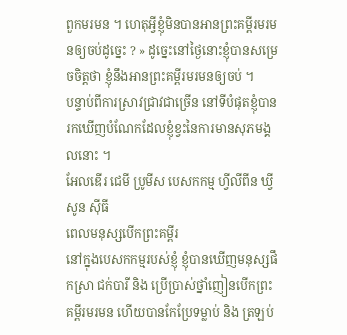ពួកមរមន ។ ហេតុអ្វីខ្ញុំមិនបានអានព្រះគម្ពីរមរមនឲ្យចប់ដូច្នេះ ? » ដូច្នេះនៅថ្ងៃនោះខ្ញុំបានសម្រេចចិត្តថា ខ្ញុំនឹងអានព្រះគម្ពីរមរមនឲ្យចប់ ។
បន្ទាប់ពីការស្រាវជ្រាវជាច្រើន នៅទីបំផុតខ្ញុំបានរកឃើញបំណែកដែលខ្ញុំខ្វះនៃការមានសុភមង្គលនោះ ។
អែលឌើរ ជេមី ប្រូមីស បេសកកម្ម ហ្វីលីពីន ឃ្វីសូន ស៊ីធី
ពេលមនុស្សបើកព្រះគម្ពីរ
នៅក្នុងបេសកកម្មរបស់ខ្ញុំ ខ្ញុំបានឃើញមនុស្សផឹកស្រា ជក់បារី និង ប្រើប្រាស់ថ្នាំញៀនបើកព្រះគម្ពីរមរមន ហើយបានកែប្រែទម្លាប់ និង ត្រឡប់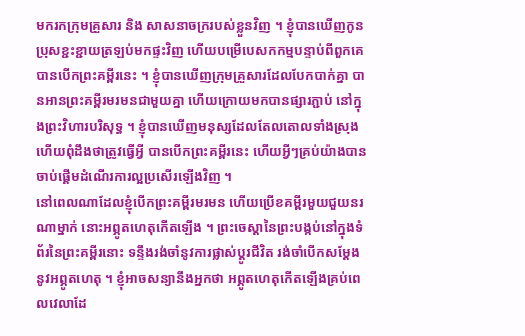មករកក្រុមគ្រួសារ និង សាសនាចក្ររបស់ខ្លួនវិញ ។ ខ្ញុំបានឃើញកូនប្រុសខ្ជះខ្ជាយត្រឡប់មកផ្ទះវិញ ហើយបម្រើបេសកកម្មបន្ទាប់ពីពួកគេបានបើកព្រះគម្ពីរនេះ ។ ខ្ញុំបានឃើញក្រុមគ្រួសារដែលបែកបាក់គ្នា បានអានព្រះគម្ពីរមរមនជាមួយគ្នា ហើយក្រោយមកបានផ្សារភ្ជាប់ នៅក្នុងព្រះវិហារបរិសុទ្ធ ។ ខ្ញុំបានឃើញមនុស្សដែលតែលតោលទាំងស្រុង ហើយពុំដឹងថាត្រូវធ្វើអ្វី បានបើកព្រះគម្ពីរនេះ ហើយអ្វីៗគ្រប់យ៉ាងបានចាប់ផ្តើមដំណើរការល្អប្រសើរឡើងវិញ ។
នៅពេលណាដែលខ្ញុំបើកព្រះគម្ពីរមរមន ហើយប្រើខគម្ពីរមួយជួយនរណាម្នាក់ នោះអព្ភូតហេតុកើតឡើង ។ ព្រះចេស្តានៃព្រះបង្កប់នៅក្នុងទំព័រនៃព្រះគម្ពីរនោះ ទន្ទឹងរង់ចាំនូវការផ្លាស់ប្តូរជីវិត រង់ចាំបើកសម្តែងនូវអព្ភូតហេតុ ។ ខ្ញុំអាចសន្យានឹងអ្នកថា អព្ភូតហេតុកើតឡើងគ្រប់ពេលវេលាដែ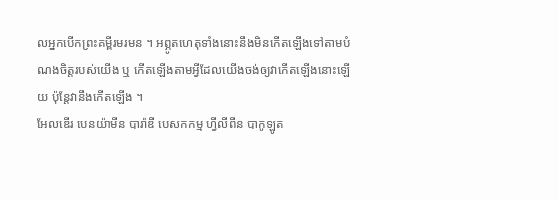លអ្នកបើកព្រះគម្ពីរមរមន ។ អព្ភូតហេតុទាំងនោះនឹងមិនកើតឡើងទៅតាមបំណងចិត្តរបស់យើង ឬ កើតឡើងតាមអ្វីដែលយើងចង់ឲ្យវាកើតឡើងនោះឡើយ ប៉ុន្តែវានឹងកើតឡើង ។
អែលឌើរ បេនយ៉ាមីន បារ៉ាឌី បេសកកម្ម ហ្វីលីពីន បាកូឡូត